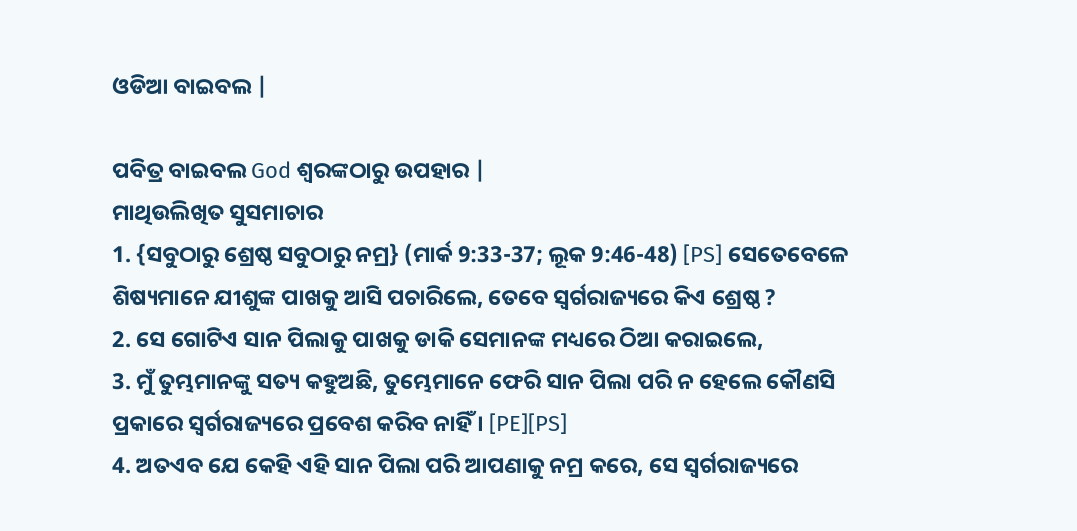ଓଡିଆ ବାଇବଲ |

ପବିତ୍ର ବାଇବଲ God ଶ୍ବରଙ୍କଠାରୁ ଉପହାର |
ମାଥିଉଲିଖିତ ସୁସମାଚାର
1. {ସବୁଠାରୁ ଶ୍ରେଷ୍ଠ ସବୁଠାରୁ ନମ୍ର} (ମାର୍କ 9:33-37; ଲୂକ 9:46-48) [PS] ସେତେବେଳେ ଶିଷ୍ୟମାନେ ଯୀଶୁଙ୍କ ପାଖକୁ ଆସି ପଚାରିଲେ, ତେବେ ସ୍ୱର୍ଗରାଜ୍ୟରେ କିଏ ଶ୍ରେଷ୍ଠ ?
2. ସେ ଗୋଟିଏ ସାନ ପିଲାକୁ ପାଖକୁ ଡାକି ସେମାନଙ୍କ ମଧ୍ୟରେ ଠିଆ କରାଇଲେ,
3. ମୁଁ ତୁମ୍ଭମାନଙ୍କୁ ସତ୍ୟ କହୁଅଛି, ତୁମ୍ଭେମାନେ ଫେରି ସାନ ପିଲା ପରି ନ ହେଲେ କୌଣସି ପ୍ରକାରେ ସ୍ୱର୍ଗରାଜ୍ୟରେ ପ୍ରବେଶ କରିବ ନାହିଁ । [PE][PS]
4. ଅତଏବ ଯେ କେହି ଏହି ସାନ ପିଲା ପରି ଆପଣାକୁ ନମ୍ର କରେ, ସେ ସ୍ୱର୍ଗରାଜ୍ୟରେ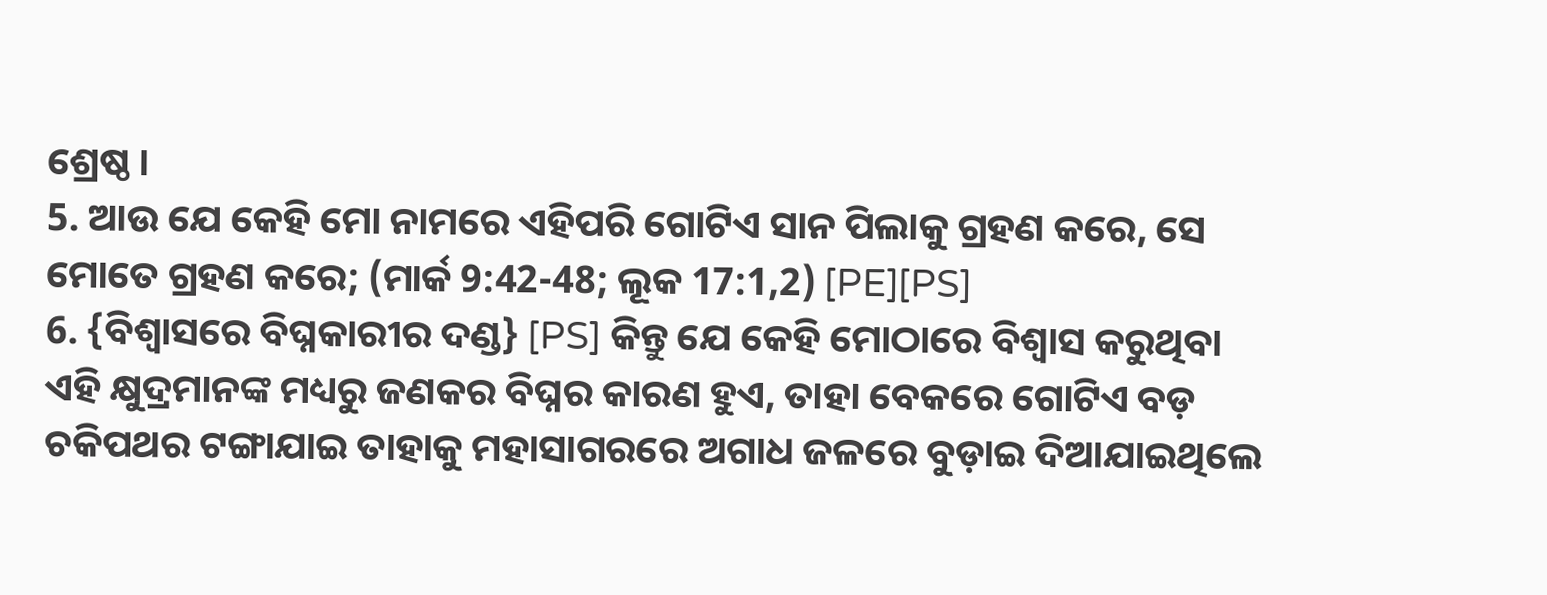ଶ୍ରେଷ୍ଠ ।
5. ଆଉ ଯେ କେହି ମୋ ନାମରେ ଏହିପରି ଗୋଟିଏ ସାନ ପିଲାକୁ ଗ୍ରହଣ କରେ, ସେ ମୋତେ ଗ୍ରହଣ କରେ; (ମାର୍କ 9:42-48; ଲୂକ 17:1,2) [PE][PS]
6. {ବିଶ୍ୱାସରେ ବିଘ୍ନକାରୀର ଦଣ୍ଡ} [PS] କିନ୍ତୁ ଯେ କେହି ମୋଠାରେ ବିଶ୍ୱାସ କରୁଥିବା ଏହି କ୍ଷୁଦ୍ରମାନଙ୍କ ମଧ୍ୟରୁ ଜଣକର ବିଘ୍ନର କାରଣ ହୁଏ, ତାହା ବେକରେ ଗୋଟିଏ ବଡ଼ ଚକିପଥର ଟଙ୍ଗାଯାଇ ତାହାକୁ ମହାସାଗରରେ ଅଗାଧ ଜଳରେ ବୁଡ଼ାଇ ଦିଆଯାଇଥିଲେ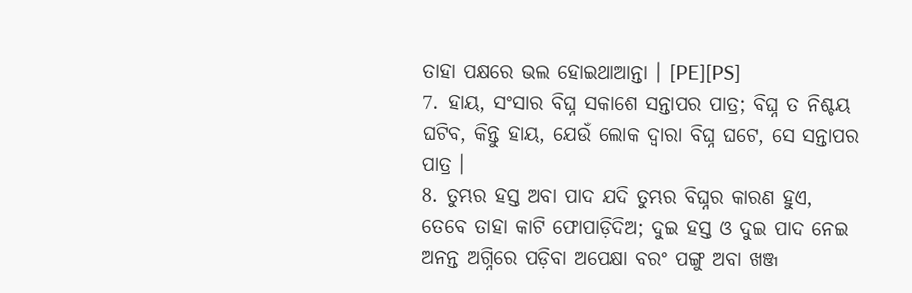ତାହା ପକ୍ଷରେ ଭଲ ହୋଇଥାଆନ୍ତା । [PE][PS]
7. ହାୟ, ସଂସାର ବିଘ୍ନ ସକାଶେ ସନ୍ତାପର ପାତ୍ର; ବିଘ୍ନ ତ ନିଶ୍ଚୟ ଘଟିବ, କିନ୍ତୁ ହାୟ, ଯେଉଁ ଲୋକ ଦ୍ୱାରା ବିଘ୍ନ ଘଟେ, ସେ ସନ୍ତାପର ପାତ୍ର ।
8. ତୁମ୍ଭର ହସ୍ତ ଅବା ପାଦ ଯଦି ତୁମ୍ଭର ବିଘ୍ନର କାରଣ ହୁଏ, ତେବେ ତାହା କାଟି ଫୋପାଡ଼ିଦିଅ; ଦୁଇ ହସ୍ତ ଓ ଦୁଇ ପାଦ ନେଇ ଅନନ୍ତ ଅଗ୍ନିରେ ପଡ଼ିବା ଅପେକ୍ଷା ବରଂ ପଙ୍ଗୁ ଅବା ଖଞ୍ଜ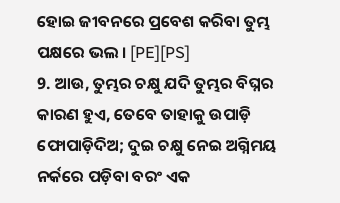ହୋଇ ଜୀବନରେ ପ୍ରବେଶ କରିବା ତୁମ୍ଭ ପକ୍ଷରେ ଭଲ । [PE][PS]
9. ଆଉ, ତୁମ୍ଭର ଚକ୍ଷୁ ଯଦି ତୁମ୍ଭର ବିଘ୍ନର କାରଣ ହୁଏ, ତେବେ ତାହାକୁ ଉପାଡ଼ି ଫୋପାଡ଼ିଦିଅ; ଦୁଇ ଚକ୍ଷୁ ନେଇ ଅଗ୍ନିମୟ ନର୍କରେ ପଡ଼ିବା ବରଂ ଏକ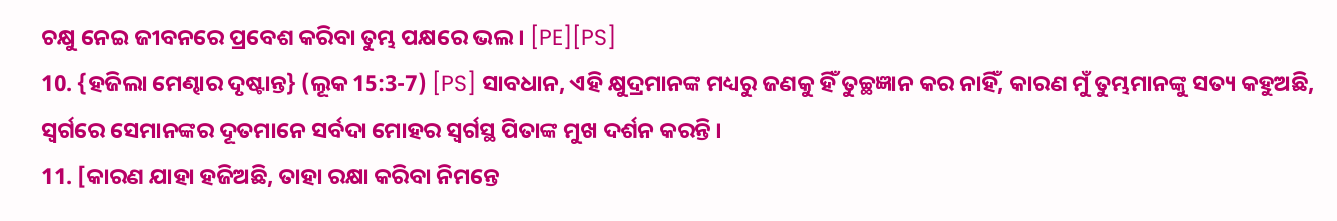ଚକ୍ଷୁ ନେଇ ଜୀବନରେ ପ୍ରବେଶ କରିବା ତୁମ୍ଭ ପକ୍ଷରେ ଭଲ । [PE][PS]
10. {ହଜିଲା ମେଣ୍ଢାର ଦୃଷ୍ଟାନ୍ତ} (ଲୂକ 15:3-7) [PS] ସାବଧାନ, ଏହି କ୍ଷୁଦ୍ରମାନଙ୍କ ମଧ୍ୟରୁ ଜଣକୁ ହିଁ ତୁଚ୍ଛଜ୍ଞାନ କର ନାହିଁ, କାରଣ ମୁଁ ତୁମ୍ଭମାନଙ୍କୁ ସତ୍ୟ କହୁଅଛି, ସ୍ୱର୍ଗରେ ସେମାନଙ୍କର ଦୂତମାନେ ସର୍ବଦା ମୋହର ସ୍ୱର୍ଗସ୍ଥ ପିତାଙ୍କ ମୁଖ ଦର୍ଶନ କରନ୍ତି ।
11. [କାରଣ ଯାହା ହଜିଅଛି, ତାହା ରକ୍ଷା କରିବା ନିମନ୍ତେ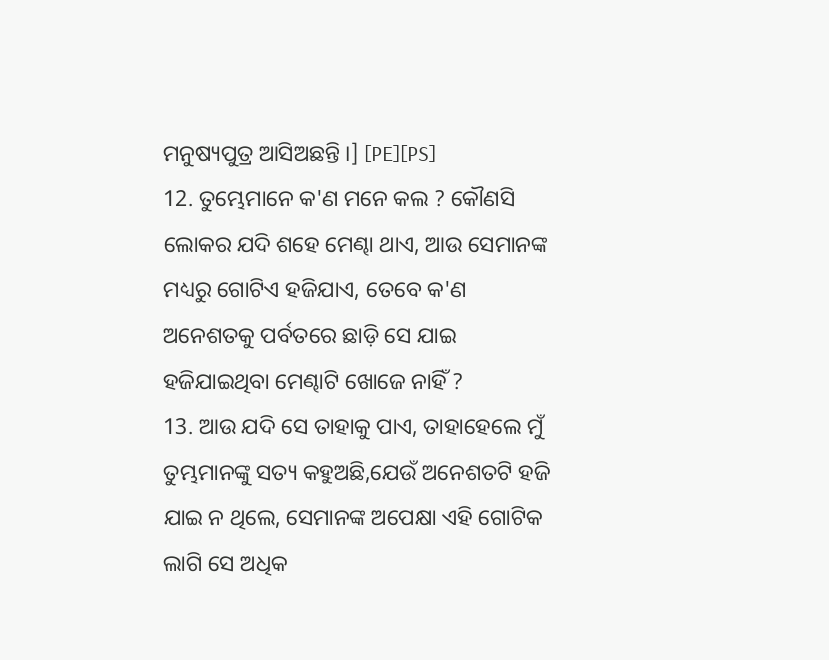ମନୁଷ୍ୟପୁତ୍ର ଆସିଅଛନ୍ତି ।] [PE][PS]
12. ତୁମ୍ଭେମାନେ କ'ଣ ମନେ କଲ ? କୌଣସି ଲୋକର ଯଦି ଶହେ ମେଣ୍ଢା ଥାଏ, ଆଉ ସେମାନଙ୍କ ମଧ୍ୟରୁ ଗୋଟିଏ ହଜିଯାଏ, ତେବେ କ'ଣ ଅନେଶତକୁ ପର୍ବତରେ ଛାଡ଼ି ସେ ଯାଇ ହଜିଯାଇଥିବା ମେଣ୍ଢାଟି ଖୋଜେ ନାହିଁ ?
13. ଆଉ ଯଦି ସେ ତାହାକୁ ପାଏ, ତାହାହେଲେ ମୁଁ ତୁମ୍ଭମାନଙ୍କୁ ସତ୍ୟ କହୁଅଛି,ଯେଉଁ ଅନେଶତଟି ହଜି ଯାଇ ନ ଥିଲେ, ସେମାନଙ୍କ ଅପେକ୍ଷା ଏହି ଗୋଟିକ ଲାଗି ସେ ଅଧିକ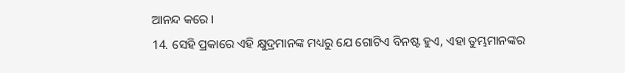ଆନନ୍ଦ କରେ ।
14. ସେହି ପ୍ରକାରେ ଏହି କ୍ଷୁଦ୍ରମାନଙ୍କ ମଧ୍ୟରୁ ଯେ ଗୋଟିଏ ବିନଷ୍ଟ ହୁଏ, ଏହା ତୁମ୍ଭମାନଙ୍କର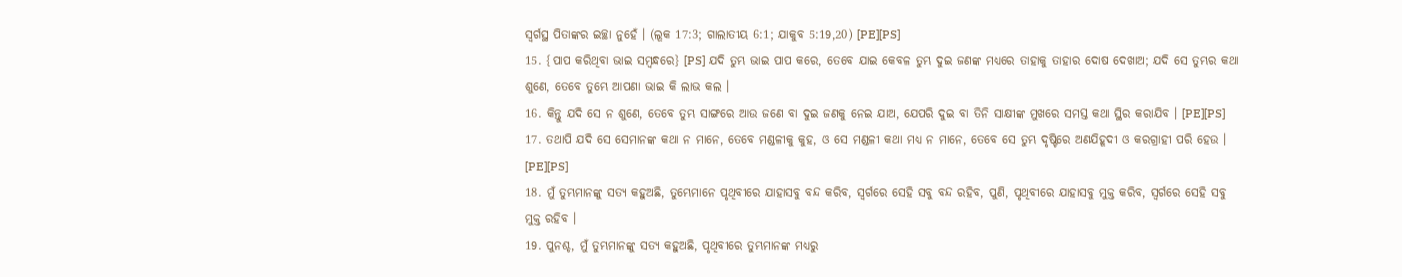ସ୍ୱର୍ଗସ୍ଥ ପିତାଙ୍କର ଇଚ୍ଛା ନୁହେଁ । (ଲୂକ 17:3; ଗାଲାତୀୟ 6:1; ଯାକୁବ 5:19,20) [PE][PS]
15. {ପାପ କରିଥିବା ଭାଇ ସମ୍ବନ୍ଧରେ} [PS] ଯଦି ତୁମ୍ଭ ଭାଇ ପାପ କରେ, ତେବେ ଯାଇ କେବଳ ତୁମ୍ଭ ଦୁଇ ଜଣଙ୍କ ମଧ୍ୟରେ ତାହାକୁ ତାହାର ଦୋଷ ଦେଖାଅ; ଯଦି ସେ ତୁମ୍ଭର କଥା ଶୁଣେ, ତେବେ ତୁମ୍ଭେ ଆପଣା ଭାଇ କି ଲାଭ କଲ ।
16. କିନ୍ତୁ ଯଦି ସେ ନ ଶୁଣେ, ତେବେ ତୁମ୍ଭ ସାଙ୍ଗରେ ଆଉ ଜଣେ ବା ଦୁଇ ଜଣକୁ ନେଇ ଯାଅ, ଯେପରି ଦୁଇ ବା ତିନି ସାକ୍ଷୀଙ୍କ ମୁଖରେ ସମସ୍ତ କଥା ସ୍ଥିର କରାଯିବ । [PE][PS]
17. ତଥାପି ଯଦି ସେ ସେମାନଙ୍କ କଥା ନ ମାନେ, ତେବେ ମଣ୍ଡଳୀକୁ କୁହ, ଓ ସେ ମଣ୍ଡଳୀ କଥା ମଧ୍ୟ ନ ମାନେ, ତେବେ ସେ ତୁମ୍ଭ ଦୃଷ୍ଟିରେ ଅଣଯିହୂଦୀ ଓ କରଗ୍ରାହୀ ପରି ହେଉ । [PE][PS]
18. ମୁଁ ତୁମ୍ଭମାନଙ୍କୁ ସତ୍ୟ କହୁଅଛି, ତୁମ୍ଭେମାନେ ପୃଥିବୀରେ ଯାହାସବୁ ବନ୍ଦ କରିବ, ସ୍ୱର୍ଗରେ ସେହି ସବୁ ବନ୍ଦ ରହିବ, ପୁଣି, ପୃଥିବୀରେ ଯାହାସବୁ ମୁକ୍ତ କରିବ, ସ୍ୱର୍ଗରେ ସେହି ସବୁ ମୁକ୍ତ ରହିବ ।
19. ପୁନଶ୍ଚ, ମୁଁ ତୁମ୍ଭମାନଙ୍କୁ ସତ୍ୟ କହୁଅଛି, ପୃଥିବୀରେ ତୁମ୍ଭମାନଙ୍କ ମଧ୍ୟରୁ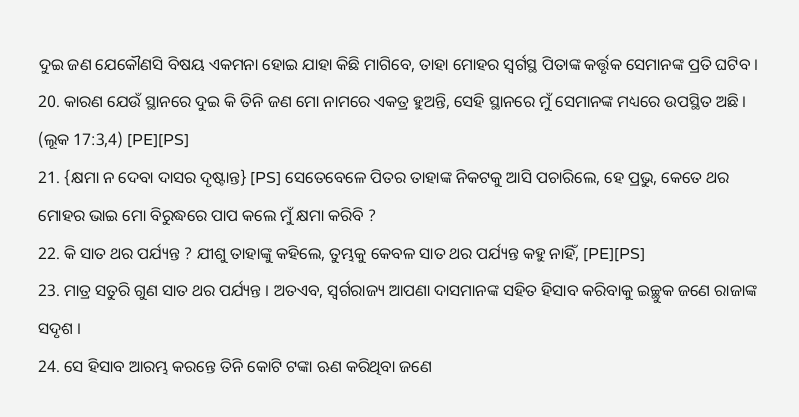ଦୁଇ ଜଣ ଯେକୌଣସି ବିଷୟ ଏକମନା ହୋଇ ଯାହା କିଛି ମାଗିବେ, ତାହା ମୋହର ସ୍ୱର୍ଗସ୍ଥ ପିତାଙ୍କ କର୍ତ୍ତୃକ ସେମାନଙ୍କ ପ୍ରତି ଘଟିବ ।
20. କାରଣ ଯେଉଁ ସ୍ଥାନରେ ଦୁଇ କି ତିନି ଜଣ ମୋ ନାମରେ ଏକତ୍ର ହୁଅନ୍ତି, ସେହି ସ୍ଥାନରେ ମୁଁ ସେମାନଙ୍କ ମଧ୍ୟରେ ଉପସ୍ଥିତ ଅଛି । (ଲୂକ 17:3,4) [PE][PS]
21. {କ୍ଷମା ନ ଦେବା ଦାସର ଦୃଷ୍ଟାନ୍ତ} [PS] ସେତେବେଳେ ପିତର ତାହାଙ୍କ ନିକଟକୁ ଆସି ପଚାରିଲେ, ହେ ପ୍ରଭୁ, କେତେ ଥର ମୋହର ଭାଇ ମୋ ବିରୁଦ୍ଧରେ ପାପ କଲେ ମୁଁ କ୍ଷମା କରିବି ?
22. କି ସାତ ଥର ପର୍ଯ୍ୟନ୍ତ ? ଯୀଶୁ ତାହାଙ୍କୁ କହିଲେ, ତୁମ୍ଭକୁ କେବଳ ସାତ ଥର ପର୍ଯ୍ୟନ୍ତ କହୁ ନାହିଁ, [PE][PS]
23. ମାତ୍ର ସତୁରି ଗୁଣ ସାତ ଥର ପର୍ଯ୍ୟନ୍ତ । ଅତଏବ, ସ୍ୱର୍ଗରାଜ୍ୟ ଆପଣା ଦାସମାନଙ୍କ ସହିତ ହିସାବ କରିବାକୁ ଇଚ୍ଛୁକ ଜଣେ ରାଜାଙ୍କ ସଦୃଶ ।
24. ସେ ହିସାବ ଆରମ୍ଭ କରନ୍ତେ ତିନି କୋଟି ଟଙ୍କା ଋଣ କରିଥିବା ଜଣେ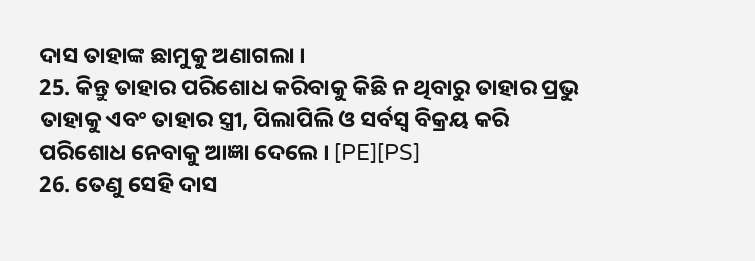ଦାସ ତାହାଙ୍କ ଛାମୁକୁ ଅଣାଗଲା ।
25. କିନ୍ତୁ ତାହାର ପରିଶୋଧ କରିବାକୁ କିଛି ନ ଥିବାରୁ ତାହାର ପ୍ରଭୁ ତାହାକୁ ଏବଂ ତାହାର ସ୍ତ୍ରୀ, ପିଲାପିଲି ଓ ସର୍ବସ୍ୱ ବିକ୍ରୟ କରି ପରିଶୋଧ ନେବାକୁ ଆଜ୍ଞା ଦେଲେ । [PE][PS]
26. ତେଣୁ ସେହି ଦାସ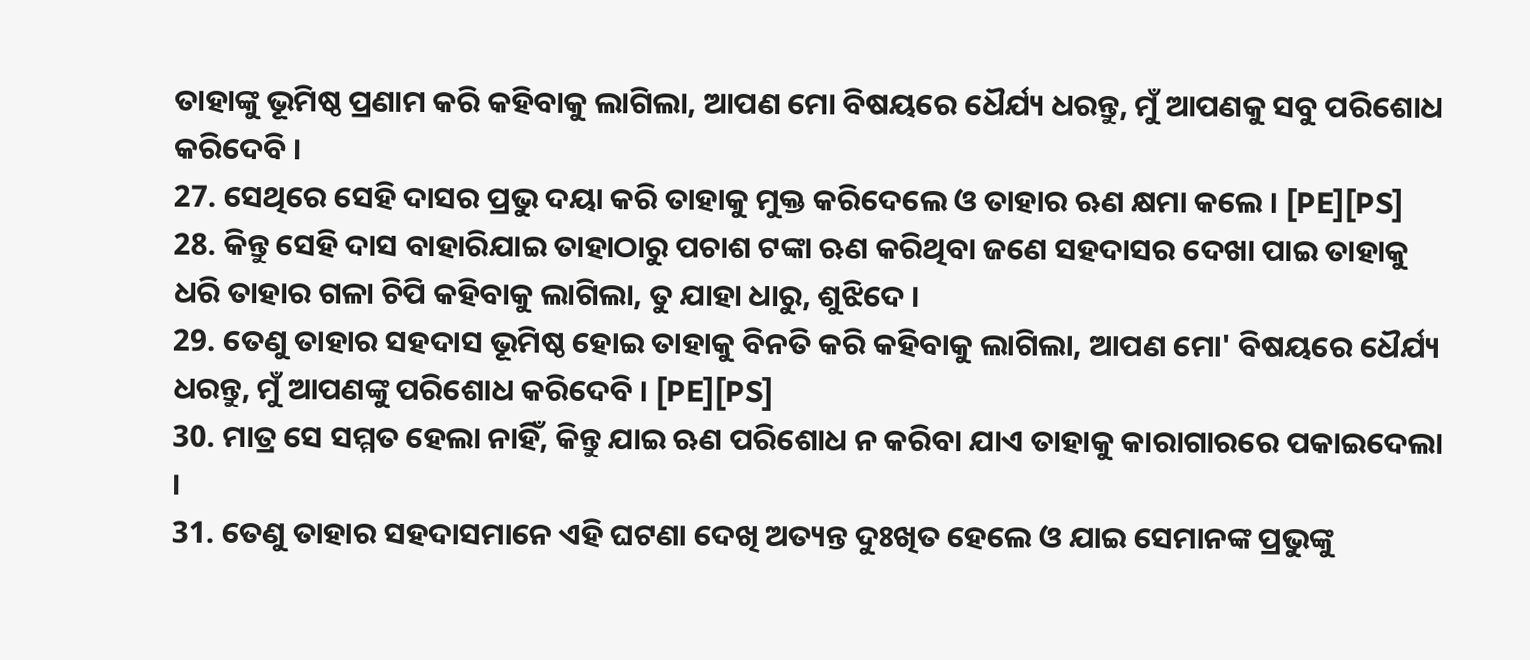ତାହାଙ୍କୁ ଭୂମିଷ୍ଠ ପ୍ରଣାମ କରି କହିବାକୁ ଲାଗିଲା, ଆପଣ ମୋ ବିଷୟରେ ଧୈର୍ଯ୍ୟ ଧରନ୍ତୁ, ମୁଁ ଆପଣକୁ ସବୁ ପରିଶୋଧ କରିଦେବି ।
27. ସେଥିରେ ସେହି ଦାସର ପ୍ରଭୁ ଦୟା କରି ତାହାକୁ ମୁକ୍ତ କରିଦେଲେ ଓ ତାହାର ଋଣ କ୍ଷମା କଲେ । [PE][PS]
28. କିନ୍ତୁ ସେହି ଦାସ ବାହାରିଯାଇ ତାହାଠାରୁ ପଚାଶ ଟଙ୍କା ଋଣ କରିଥିବା ଜଣେ ସହଦାସର ଦେଖା ପାଇ ତାହାକୁ ଧରି ତାହାର ଗଳା ଚିପି କହିବାକୁ ଲାଗିଲା, ତୁ ଯାହା ଧାରୁ, ଶୁଝିଦେ ।
29. ତେଣୁ ତାହାର ସହଦାସ ଭୂମିଷ୍ଠ ହୋଇ ତାହାକୁ ବିନତି କରି କହିବାକୁ ଲାଗିଲା, ଆପଣ ମୋ' ବିଷୟରେ ଧୈର୍ଯ୍ୟ ଧରନ୍ତୁ, ମୁଁ ଆପଣଙ୍କୁ ପରିଶୋଧ କରିଦେବି । [PE][PS]
30. ମାତ୍ର ସେ ସମ୍ମତ ହେଲା ନାହିଁ, କିନ୍ତୁ ଯାଇ ଋଣ ପରିଶୋଧ ନ କରିବା ଯାଏ ତାହାକୁ କାରାଗାରରେ ପକାଇଦେଲା ।
31. ତେଣୁ ତାହାର ସହଦାସମାନେ ଏହି ଘଟଣା ଦେଖି ଅତ୍ୟନ୍ତ ଦୁଃଖିତ ହେଲେ ଓ ଯାଇ ସେମାନଙ୍କ ପ୍ରଭୁଙ୍କୁ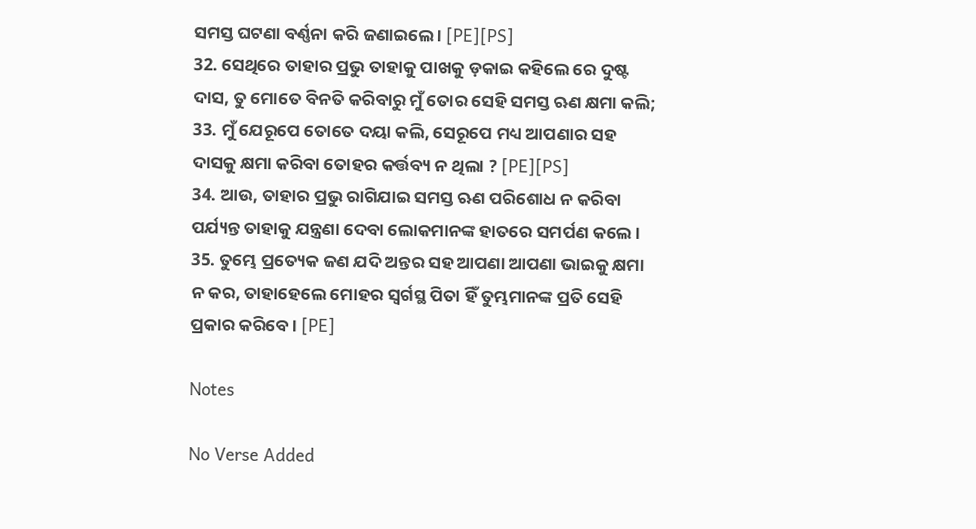ସମସ୍ତ ଘଟଣା ବର୍ଣ୍ଣନା କରି ଜଣାଇଲେ । [PE][PS]
32. ସେଥିରେ ତାହାର ପ୍ରଭୁ ତାହାକୁ ପାଖକୁ ଡ଼କାଇ କହିଲେ ରେ ଦୁଷ୍ଟ ଦାସ, ତୁ ମୋତେ ବିନତି କରିବାରୁ ମୁଁ ତୋର ସେହି ସମସ୍ତ ଋଣ କ୍ଷମା କଲି;
33. ମୁଁ ଯେରୂପେ ତୋତେ ଦୟା କଲି, ସେରୂପେ ମଧ୍ୟ ଆପଣାର ସହ ଦାସକୁ କ୍ଷମା କରିବା ତୋହର କର୍ତ୍ତବ୍ୟ ନ ଥିଲା ? [PE][PS]
34. ଆଉ, ତାହାର ପ୍ରଭୁ ରାଗିଯାଇ ସମସ୍ତ ଋଣ ପରିଶୋଧ ନ କରିବା ପର୍ଯ୍ୟନ୍ତ ତାହାକୁ ଯନ୍ତ୍ରଣା ଦେବା ଲୋକମାନଙ୍କ ହାତରେ ସମର୍ପଣ କଲେ ।
35. ତୁମ୍ଭେ ପ୍ରତ୍ୟେକ ଜଣ ଯଦି ଅନ୍ତର ସହ ଆପଣା ଆପଣା ଭାଇକୁ କ୍ଷମା ନ କର, ତାହାହେଲେ ମୋହର ସ୍ୱର୍ଗସ୍ଥ ପିତା ହିଁ ତୁମ୍ଭମାନଙ୍କ ପ୍ରତି ସେହି ପ୍ରକାର କରିବେ । [PE]

Notes

No Verse Added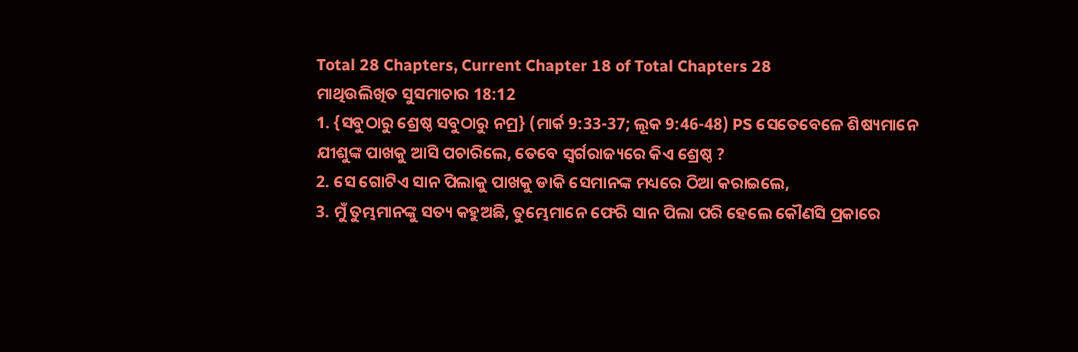Total 28 Chapters, Current Chapter 18 of Total Chapters 28
ମାଥିଉଲିଖିତ ସୁସମାଚାର 18:12
1. {ସବୁଠାରୁ ଶ୍ରେଷ୍ଠ ସବୁଠାରୁ ନମ୍ର} (ମାର୍କ 9:33-37; ଲୂକ 9:46-48) PS ସେତେବେଳେ ଶିଷ୍ୟମାନେ ଯୀଶୁଙ୍କ ପାଖକୁ ଆସି ପଚାରିଲେ, ତେବେ ସ୍ୱର୍ଗରାଜ୍ୟରେ କିଏ ଶ୍ରେଷ୍ଠ ?
2. ସେ ଗୋଟିଏ ସାନ ପିଲାକୁ ପାଖକୁ ଡାକି ସେମାନଙ୍କ ମଧ୍ୟରେ ଠିଆ କରାଇଲେ,
3. ମୁଁ ତୁମ୍ଭମାନଙ୍କୁ ସତ୍ୟ କହୁଅଛି, ତୁମ୍ଭେମାନେ ଫେରି ସାନ ପିଲା ପରି ହେଲେ କୌଣସି ପ୍ରକାରେ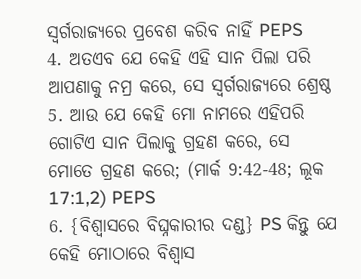ସ୍ୱର୍ଗରାଜ୍ୟରେ ପ୍ରବେଶ କରିବ ନାହିଁ PEPS
4. ଅତଏବ ଯେ କେହି ଏହି ସାନ ପିଲା ପରି ଆପଣାକୁ ନମ୍ର କରେ, ସେ ସ୍ୱର୍ଗରାଜ୍ୟରେ ଶ୍ରେଷ୍ଠ
5. ଆଉ ଯେ କେହି ମୋ ନାମରେ ଏହିପରି ଗୋଟିଏ ସାନ ପିଲାକୁ ଗ୍ରହଣ କରେ, ସେ ମୋତେ ଗ୍ରହଣ କରେ; (ମାର୍କ 9:42-48; ଲୂକ 17:1,2) PEPS
6. {ବିଶ୍ୱାସରେ ବିଘ୍ନକାରୀର ଦଣ୍ଡ} PS କିନ୍ତୁ ଯେ କେହି ମୋଠାରେ ବିଶ୍ୱାସ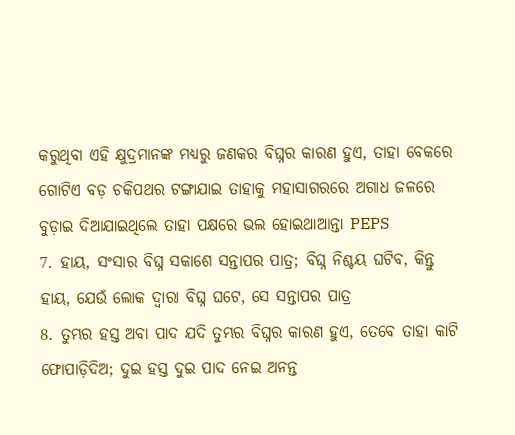କରୁଥିବା ଏହି କ୍ଷୁଦ୍ରମାନଙ୍କ ମଧ୍ୟରୁ ଜଣକର ବିଘ୍ନର କାରଣ ହୁଏ, ତାହା ବେକରେ ଗୋଟିଏ ବଡ଼ ଚକିପଥର ଟଙ୍ଗାଯାଇ ତାହାକୁ ମହାସାଗରରେ ଅଗାଧ ଜଳରେ ବୁଡ଼ାଇ ଦିଆଯାଇଥିଲେ ତାହା ପକ୍ଷରେ ଭଲ ହୋଇଥାଆନ୍ତା PEPS
7. ହାୟ, ସଂସାର ବିଘ୍ନ ସକାଶେ ସନ୍ତାପର ପାତ୍ର; ବିଘ୍ନ ନିଶ୍ଚୟ ଘଟିବ, କିନ୍ତୁ ହାୟ, ଯେଉଁ ଲୋକ ଦ୍ୱାରା ବିଘ୍ନ ଘଟେ, ସେ ସନ୍ତାପର ପାତ୍ର
8. ତୁମ୍ଭର ହସ୍ତ ଅବା ପାଦ ଯଦି ତୁମ୍ଭର ବିଘ୍ନର କାରଣ ହୁଏ, ତେବେ ତାହା କାଟି ଫୋପାଡ଼ିଦିଅ; ଦୁଇ ହସ୍ତ ଦୁଇ ପାଦ ନେଇ ଅନନ୍ତ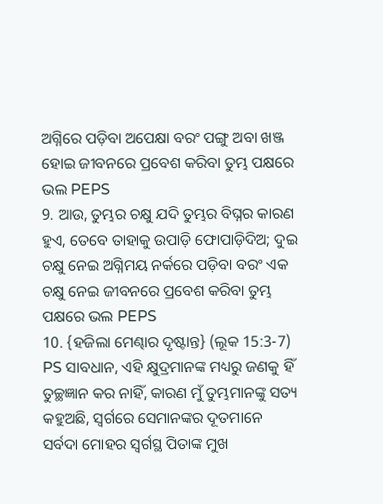ଅଗ୍ନିରେ ପଡ଼ିବା ଅପେକ୍ଷା ବରଂ ପଙ୍ଗୁ ଅବା ଖଞ୍ଜ ହୋଇ ଜୀବନରେ ପ୍ରବେଶ କରିବା ତୁମ୍ଭ ପକ୍ଷରେ ଭଲ PEPS
9. ଆଉ, ତୁମ୍ଭର ଚକ୍ଷୁ ଯଦି ତୁମ୍ଭର ବିଘ୍ନର କାରଣ ହୁଏ, ତେବେ ତାହାକୁ ଉପାଡ଼ି ଫୋପାଡ଼ିଦିଅ; ଦୁଇ ଚକ୍ଷୁ ନେଇ ଅଗ୍ନିମୟ ନର୍କରେ ପଡ଼ିବା ବରଂ ଏକ ଚକ୍ଷୁ ନେଇ ଜୀବନରେ ପ୍ରବେଶ କରିବା ତୁମ୍ଭ ପକ୍ଷରେ ଭଲ PEPS
10. {ହଜିଲା ମେଣ୍ଢାର ଦୃଷ୍ଟାନ୍ତ} (ଲୂକ 15:3-7) PS ସାବଧାନ, ଏହି କ୍ଷୁଦ୍ରମାନଙ୍କ ମଧ୍ୟରୁ ଜଣକୁ ହିଁ ତୁଚ୍ଛଜ୍ଞାନ କର ନାହିଁ, କାରଣ ମୁଁ ତୁମ୍ଭମାନଙ୍କୁ ସତ୍ୟ କହୁଅଛି, ସ୍ୱର୍ଗରେ ସେମାନଙ୍କର ଦୂତମାନେ ସର୍ବଦା ମୋହର ସ୍ୱର୍ଗସ୍ଥ ପିତାଙ୍କ ମୁଖ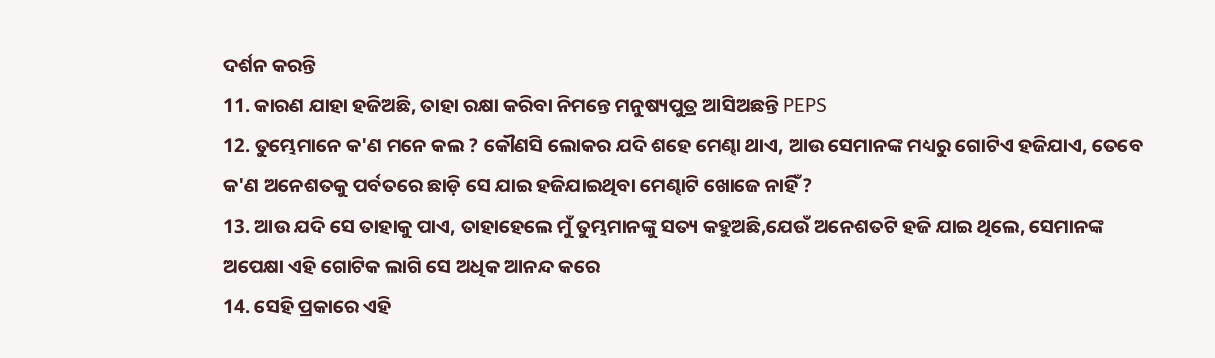ଦର୍ଶନ କରନ୍ତି
11. କାରଣ ଯାହା ହଜିଅଛି, ତାହା ରକ୍ଷା କରିବା ନିମନ୍ତେ ମନୁଷ୍ୟପୁତ୍ର ଆସିଅଛନ୍ତି PEPS
12. ତୁମ୍ଭେମାନେ କ'ଣ ମନେ କଲ ? କୌଣସି ଲୋକର ଯଦି ଶହେ ମେଣ୍ଢା ଥାଏ, ଆଉ ସେମାନଙ୍କ ମଧ୍ୟରୁ ଗୋଟିଏ ହଜିଯାଏ, ତେବେ କ'ଣ ଅନେଶତକୁ ପର୍ବତରେ ଛାଡ଼ି ସେ ଯାଇ ହଜିଯାଇଥିବା ମେଣ୍ଢାଟି ଖୋଜେ ନାହିଁ ?
13. ଆଉ ଯଦି ସେ ତାହାକୁ ପାଏ, ତାହାହେଲେ ମୁଁ ତୁମ୍ଭମାନଙ୍କୁ ସତ୍ୟ କହୁଅଛି,ଯେଉଁ ଅନେଶତଟି ହଜି ଯାଇ ଥିଲେ, ସେମାନଙ୍କ ଅପେକ୍ଷା ଏହି ଗୋଟିକ ଲାଗି ସେ ଅଧିକ ଆନନ୍ଦ କରେ
14. ସେହି ପ୍ରକାରେ ଏହି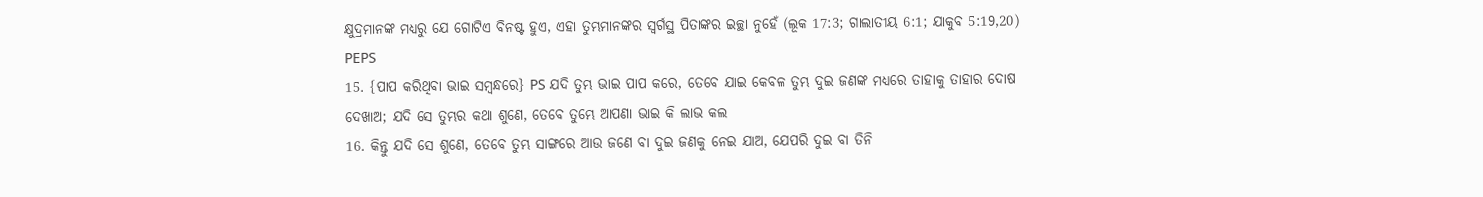କ୍ଷୁଦ୍ରମାନଙ୍କ ମଧ୍ୟରୁ ଯେ ଗୋଟିଏ ବିନଷ୍ଟ ହୁଏ, ଏହା ତୁମ୍ଭମାନଙ୍କର ସ୍ୱର୍ଗସ୍ଥ ପିତାଙ୍କର ଇଚ୍ଛା ନୁହେଁ (ଲୂକ 17:3; ଗାଲାତୀୟ 6:1; ଯାକୁବ 5:19,20) PEPS
15. {ପାପ କରିଥିବା ଭାଇ ସମ୍ବନ୍ଧରେ} PS ଯଦି ତୁମ୍ଭ ଭାଇ ପାପ କରେ, ତେବେ ଯାଇ କେବଳ ତୁମ୍ଭ ଦୁଇ ଜଣଙ୍କ ମଧ୍ୟରେ ତାହାକୁ ତାହାର ଦୋଷ ଦେଖାଅ; ଯଦି ସେ ତୁମ୍ଭର କଥା ଶୁଣେ, ତେବେ ତୁମ୍ଭେ ଆପଣା ଭାଇ କି ଲାଭ କଲ
16. କିନ୍ତୁ ଯଦି ସେ ଶୁଣେ, ତେବେ ତୁମ୍ଭ ସାଙ୍ଗରେ ଆଉ ଜଣେ ବା ଦୁଇ ଜଣକୁ ନେଇ ଯାଅ, ଯେପରି ଦୁଇ ବା ତିନି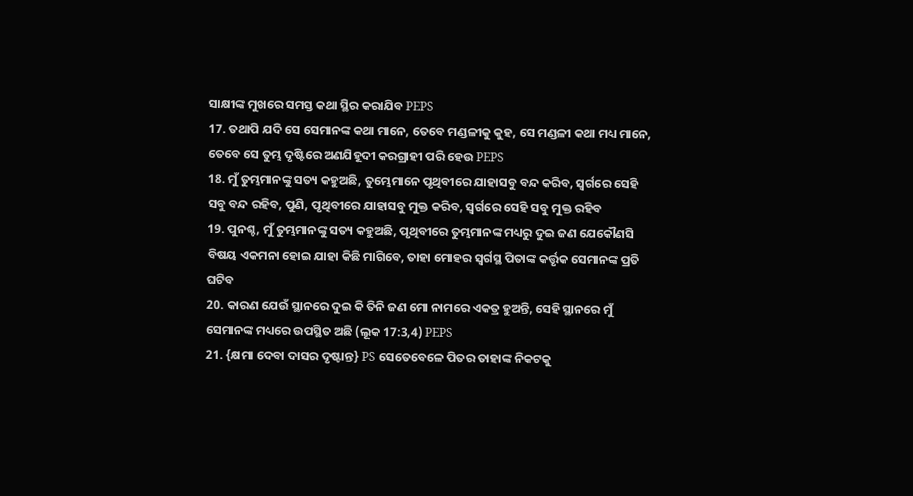ସାକ୍ଷୀଙ୍କ ମୁଖରେ ସମସ୍ତ କଥା ସ୍ଥିର କରାଯିବ PEPS
17. ତଥାପି ଯଦି ସେ ସେମାନଙ୍କ କଥା ମାନେ, ତେବେ ମଣ୍ଡଳୀକୁ କୁହ, ସେ ମଣ୍ଡଳୀ କଥା ମଧ୍ୟ ମାନେ, ତେବେ ସେ ତୁମ୍ଭ ଦୃଷ୍ଟିରେ ଅଣଯିହୂଦୀ କରଗ୍ରାହୀ ପରି ହେଉ PEPS
18. ମୁଁ ତୁମ୍ଭମାନଙ୍କୁ ସତ୍ୟ କହୁଅଛି, ତୁମ୍ଭେମାନେ ପୃଥିବୀରେ ଯାହାସବୁ ବନ୍ଦ କରିବ, ସ୍ୱର୍ଗରେ ସେହି ସବୁ ବନ୍ଦ ରହିବ, ପୁଣି, ପୃଥିବୀରେ ଯାହାସବୁ ମୁକ୍ତ କରିବ, ସ୍ୱର୍ଗରେ ସେହି ସବୁ ମୁକ୍ତ ରହିବ
19. ପୁନଶ୍ଚ, ମୁଁ ତୁମ୍ଭମାନଙ୍କୁ ସତ୍ୟ କହୁଅଛି, ପୃଥିବୀରେ ତୁମ୍ଭମାନଙ୍କ ମଧ୍ୟରୁ ଦୁଇ ଜଣ ଯେକୌଣସି ବିଷୟ ଏକମନା ହୋଇ ଯାହା କିଛି ମାଗିବେ, ତାହା ମୋହର ସ୍ୱର୍ଗସ୍ଥ ପିତାଙ୍କ କର୍ତ୍ତୃକ ସେମାନଙ୍କ ପ୍ରତି ଘଟିବ
20. କାରଣ ଯେଉଁ ସ୍ଥାନରେ ଦୁଇ କି ତିନି ଜଣ ମୋ ନାମରେ ଏକତ୍ର ହୁଅନ୍ତି, ସେହି ସ୍ଥାନରେ ମୁଁ ସେମାନଙ୍କ ମଧ୍ୟରେ ଉପସ୍ଥିତ ଅଛି (ଲୂକ 17:3,4) PEPS
21. {କ୍ଷମା ଦେବା ଦାସର ଦୃଷ୍ଟାନ୍ତ} PS ସେତେବେଳେ ପିତର ତାହାଙ୍କ ନିକଟକୁ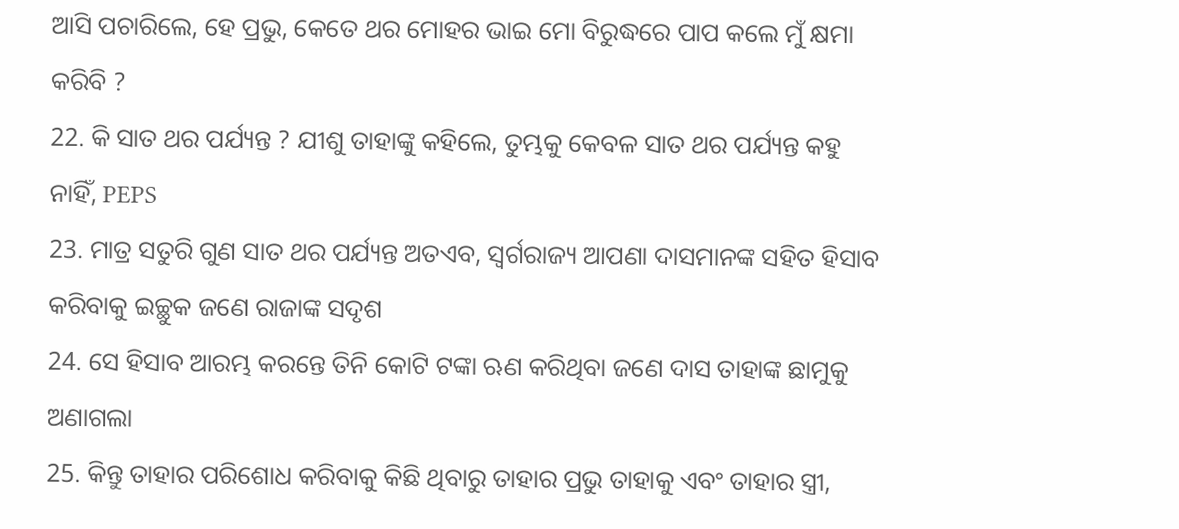ଆସି ପଚାରିଲେ, ହେ ପ୍ରଭୁ, କେତେ ଥର ମୋହର ଭାଇ ମୋ ବିରୁଦ୍ଧରେ ପାପ କଲେ ମୁଁ କ୍ଷମା କରିବି ?
22. କି ସାତ ଥର ପର୍ଯ୍ୟନ୍ତ ? ଯୀଶୁ ତାହାଙ୍କୁ କହିଲେ, ତୁମ୍ଭକୁ କେବଳ ସାତ ଥର ପର୍ଯ୍ୟନ୍ତ କହୁ ନାହିଁ, PEPS
23. ମାତ୍ର ସତୁରି ଗୁଣ ସାତ ଥର ପର୍ଯ୍ୟନ୍ତ ଅତଏବ, ସ୍ୱର୍ଗରାଜ୍ୟ ଆପଣା ଦାସମାନଙ୍କ ସହିତ ହିସାବ କରିବାକୁ ଇଚ୍ଛୁକ ଜଣେ ରାଜାଙ୍କ ସଦୃଶ
24. ସେ ହିସାବ ଆରମ୍ଭ କରନ୍ତେ ତିନି କୋଟି ଟଙ୍କା ଋଣ କରିଥିବା ଜଣେ ଦାସ ତାହାଙ୍କ ଛାମୁକୁ ଅଣାଗଲା
25. କିନ୍ତୁ ତାହାର ପରିଶୋଧ କରିବାକୁ କିଛି ଥିବାରୁ ତାହାର ପ୍ରଭୁ ତାହାକୁ ଏବଂ ତାହାର ସ୍ତ୍ରୀ,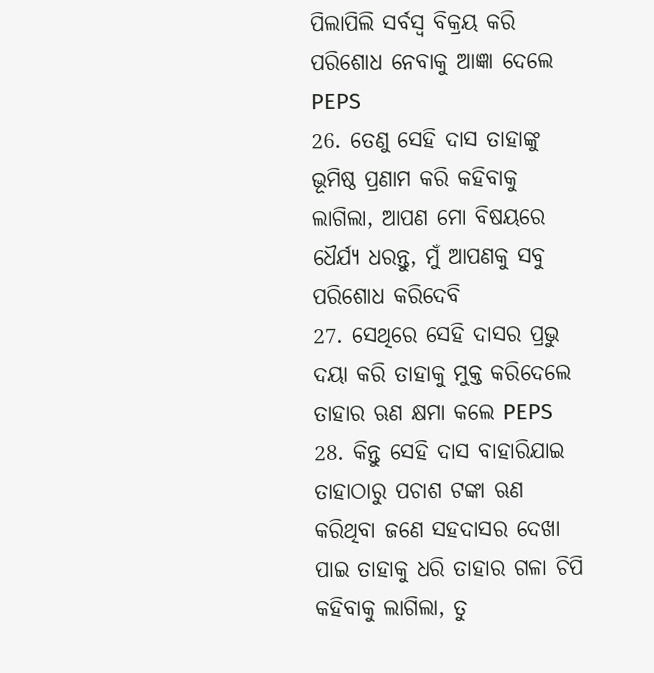ପିଲାପିଲି ସର୍ବସ୍ୱ ବିକ୍ରୟ କରି ପରିଶୋଧ ନେବାକୁ ଆଜ୍ଞା ଦେଲେ PEPS
26. ତେଣୁ ସେହି ଦାସ ତାହାଙ୍କୁ ଭୂମିଷ୍ଠ ପ୍ରଣାମ କରି କହିବାକୁ ଲାଗିଲା, ଆପଣ ମୋ ବିଷୟରେ ଧୈର୍ଯ୍ୟ ଧରନ୍ତୁ, ମୁଁ ଆପଣକୁ ସବୁ ପରିଶୋଧ କରିଦେବି
27. ସେଥିରେ ସେହି ଦାସର ପ୍ରଭୁ ଦୟା କରି ତାହାକୁ ମୁକ୍ତ କରିଦେଲେ ତାହାର ଋଣ କ୍ଷମା କଲେ PEPS
28. କିନ୍ତୁ ସେହି ଦାସ ବାହାରିଯାଇ ତାହାଠାରୁ ପଚାଶ ଟଙ୍କା ଋଣ କରିଥିବା ଜଣେ ସହଦାସର ଦେଖା ପାଇ ତାହାକୁ ଧରି ତାହାର ଗଳା ଚିପି କହିବାକୁ ଲାଗିଲା, ତୁ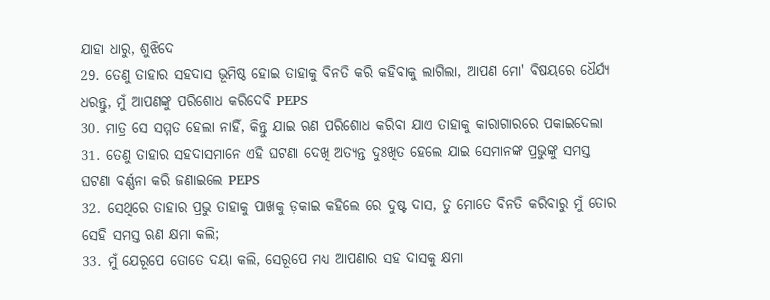ଯାହା ଧାରୁ, ଶୁଝିଦେ
29. ତେଣୁ ତାହାର ସହଦାସ ଭୂମିଷ୍ଠ ହୋଇ ତାହାକୁ ବିନତି କରି କହିବାକୁ ଲାଗିଲା, ଆପଣ ମୋ' ବିଷୟରେ ଧୈର୍ଯ୍ୟ ଧରନ୍ତୁ, ମୁଁ ଆପଣଙ୍କୁ ପରିଶୋଧ କରିଦେବି PEPS
30. ମାତ୍ର ସେ ସମ୍ମତ ହେଲା ନାହିଁ, କିନ୍ତୁ ଯାଇ ଋଣ ପରିଶୋଧ କରିବା ଯାଏ ତାହାକୁ କାରାଗାରରେ ପକାଇଦେଲା
31. ତେଣୁ ତାହାର ସହଦାସମାନେ ଏହି ଘଟଣା ଦେଖି ଅତ୍ୟନ୍ତ ଦୁଃଖିତ ହେଲେ ଯାଇ ସେମାନଙ୍କ ପ୍ରଭୁଙ୍କୁ ସମସ୍ତ ଘଟଣା ବର୍ଣ୍ଣନା କରି ଜଣାଇଲେ PEPS
32. ସେଥିରେ ତାହାର ପ୍ରଭୁ ତାହାକୁ ପାଖକୁ ଡ଼କାଇ କହିଲେ ରେ ଦୁଷ୍ଟ ଦାସ, ତୁ ମୋତେ ବିନତି କରିବାରୁ ମୁଁ ତୋର ସେହି ସମସ୍ତ ଋଣ କ୍ଷମା କଲି;
33. ମୁଁ ଯେରୂପେ ତୋତେ ଦୟା କଲି, ସେରୂପେ ମଧ୍ୟ ଆପଣାର ସହ ଦାସକୁ କ୍ଷମା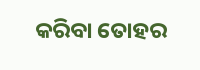କରିବା ତୋହର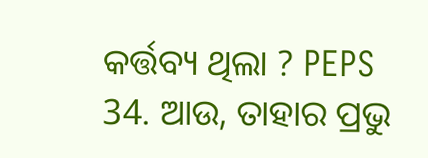କର୍ତ୍ତବ୍ୟ ଥିଲା ? PEPS
34. ଆଉ, ତାହାର ପ୍ରଭୁ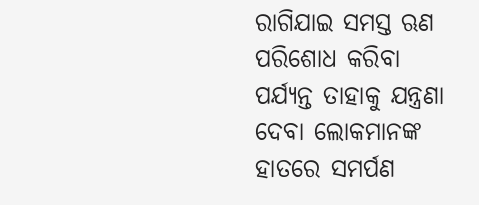ରାଗିଯାଇ ସମସ୍ତ ଋଣ ପରିଶୋଧ କରିବା ପର୍ଯ୍ୟନ୍ତ ତାହାକୁ ଯନ୍ତ୍ରଣା ଦେବା ଲୋକମାନଙ୍କ ହାତରେ ସମର୍ପଣ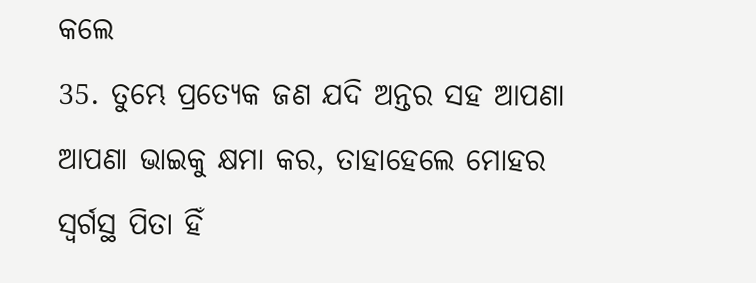କଲେ
35. ତୁମ୍ଭେ ପ୍ରତ୍ୟେକ ଜଣ ଯଦି ଅନ୍ତର ସହ ଆପଣା ଆପଣା ଭାଇକୁ କ୍ଷମା କର, ତାହାହେଲେ ମୋହର ସ୍ୱର୍ଗସ୍ଥ ପିତା ହିଁ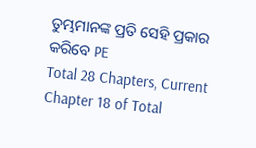ତୁମ୍ଭମାନଙ୍କ ପ୍ରତି ସେହି ପ୍ରକାର କରିବେ PE
Total 28 Chapters, Current Chapter 18 of Total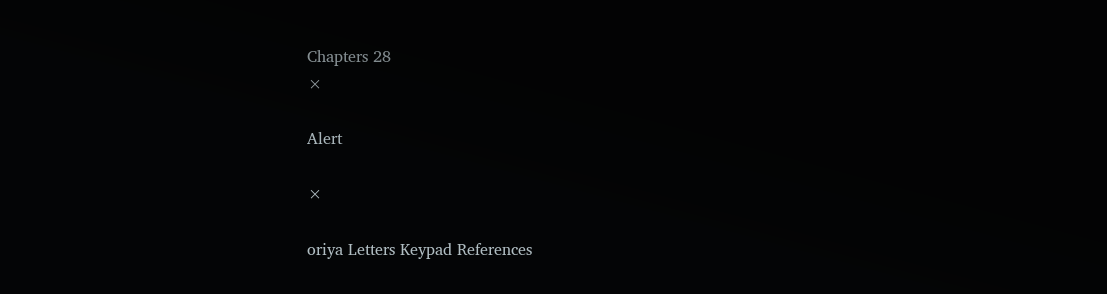Chapters 28
×

Alert

×

oriya Letters Keypad References